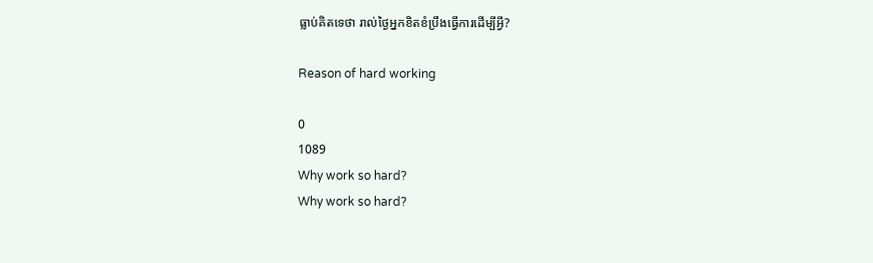ធ្លាប់គិតទេថា រាល់ថ្ងៃអ្នកខិតខំប្រឹងធ្វើការដើម្បីអ្វី?

Reason of hard working

0
1089
Why work so hard?
Why work so hard?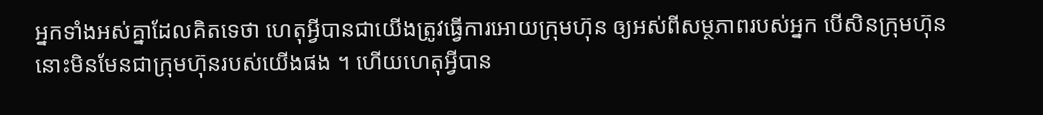អ្នកទាំងអស់គ្នាដែលគិតទេថា ហេតុអី្វបានជាយើងត្រូវធ្វើការអោយក្រុមហ៊ុន ឲ្យអស់ពីសម្ថភាពរបស់អ្នក បើសិនក្រុមហ៊ុននោះមិនមែនជាក្រុមហ៊ុនរបស់យើងផង ។ ហើយហេតុអី្វបាន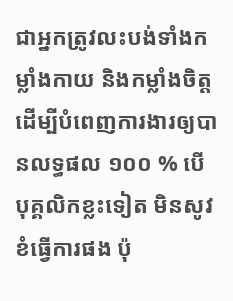ជាអ្នកត្រូវលះបង់ទាំងកម្លាំងកាយ និងកម្លាំងចិត្ត ដើម្បីបំពេញការងារឲ្យបានលទ្ធផល ១០០ % បើបុគ្គលិកខ្លះទៀត មិនសូវខំធ្វើការផង ប៉ុ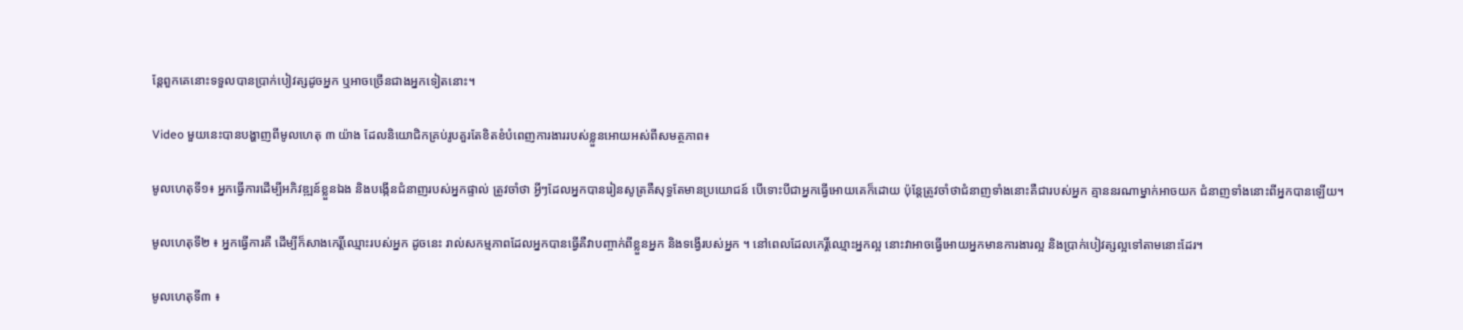ន្តែពួកគេនោះទទួលបានប្រាក់បៀវត្សដូចអ្នក ឬអាចច្រើនជាងអ្នកទៀតនោះ។

Video មួយនេះបានបង្ហាញពីមូលហេតុ ៣ យ៉ាង ដែលនិយោជិកគ្រប់រូបគួរតែខិតខំបំពេញការងាររបស់ខ្លួនអោយអស់ពីសមត្ថភាព៖

មូលហេតុទី១៖ អ្នកធ្វើការដើម្បីអភិវឌ្ឍន៍ខ្លួនឯង និងបង្កើនជំនាញរបស់អ្នកផ្ទាល់ ត្រូវចាំថា អ្វីៗដែលអ្នកបានរៀនសូត្រគឺសុទ្ធតែមានប្រយោជន៍ បើទោះបីជាអ្នកធ្វើអោយគេក៏ដោយ ប៉ុន្តែត្រូវចាំថាជំនាញទាំងនោះគឺជារបស់អ្នក គ្មាននរណាម្នាក់អាចយក ជំនាញទាំងនោះពីអ្នកបានឡើយ។

មូលហេតុទី២ ៖ អ្នកធ្វើការគឺ ដើម្បីក៏សាងកេរ្តិ៍ឈ្មោះរបស់អ្នក ដូចនេះ រាល់សកម្មភាពដែលអ្នកបានធ្វើគឺវាបញ្ចាក់ពីខ្លួនអ្នក និងទង្វើរបស់អ្នក ។ នៅពេលដែលកេរ្តិ៍ឈ្មោះអ្នកល្អ នោះវាអាចធ្វើអោយអ្នកមានការងារល្អ និងប្រាក់បៀវត្សល្អទៅតាមនោះដែរ។

មូលហេតុទី៣ ៖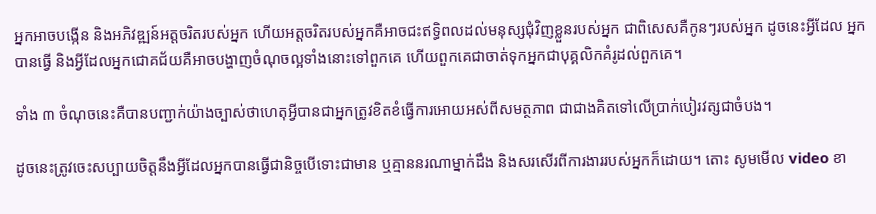អ្នកអាចបង្កើន និងអភិវឌ្ឍន៍អត្តចរិតរបស់អ្នក ហើយអត្តចរិតរបស់អ្នកគឺអាចជះឥទ្ធិពលដល់មនុស្សជុំវិញខ្លួនរបស់អ្នក ជាពិសេសគឺកូនៗរបស់អ្នក ដូចនេះអ្វីដែល អ្នកបានធ្វើ និងអ្វីដែលអ្នកជោគជ័យគឺអាចបង្ហាញចំណុចល្អទាំងនោះទៅពួកគេ ហើយពួកគេជាចាត់ទុកអ្នកជាបុគ្គលិកគំរូដល់ពួកគេ។

ទាំង ៣ ចំណុចនេះគឺបានបញ្ជាក់យ៉ាងច្បាស់ថាហេតុអី្វបានជាអ្នកត្រូវខិតខំធ្វើការអោយអស់ពីសមត្ថភាព ជាជាងគិតទៅលើប្រាក់បៀរវត្សជាចំបង។

ដូចនេះត្រូវចេះសប្បាយចិត្តនឹងអ្វីដែលអ្នកបានធ្វើជានិច្ចបើទោះជាមាន ឬគ្មាននរណាម្នាក់ដឹង និងសរសើរពីការងាររបស់អ្នកក៏ដោយ។ តោះ សូមមើល video ខា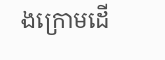ងក្រោមដើ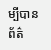ម្បីបានព័ត៌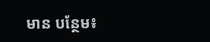មាន បន្ថែម៖